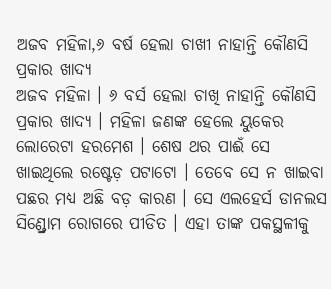ଅଜବ ମହିଳା,୬ ବର୍ଷ ହେଲା ଚାଖୀ ନାହାନ୍ତି କୌଣସି ପ୍ରକାର ଖାଦ୍ୟ
ଅଜବ ମହିଳା । ୬ ବର୍ସ ହେଲା ଚାଖି ନାହାନ୍ତି କୌଣସି ପ୍ରକାର ଖାଦ୍ୟ । ମହିଳା ଜଣଙ୍କ ହେଲେ ୟୁକେର ଲୋରେଟା ହରମେଶ । ଶେଷ ଥର ପାଈଁ ସେ ଖାଇଥିଲେ ରଷ୍ଟେଡ଼ ପଟାଟୋ । ତେବେ ସେ ନ ଖାଇବା ପଛର ମଧ୍ୟ ଅଛି ବଡ଼ କାରଣ । ସେ ଏଲହେର୍ସ ଡାନଲସ ସିଣ୍ଡ୍ରୋମ ରୋଗରେ ପୀଡିତ । ଏହା ତାଙ୍କ ପକସ୍ଥଳୀକୁ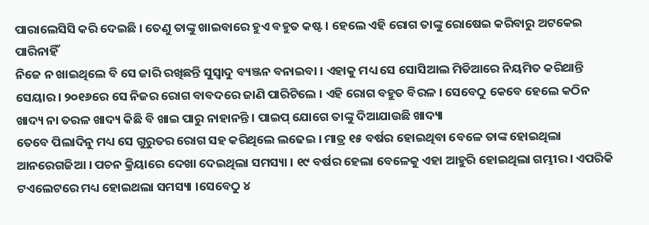ପାରାଲେସିସି କରି ଦେଇଛି । ତେଣୁ ତାଙ୍କୁ ଖାଇବାରେ ହୁଏ ବହୁତ କଷ୍ଟ । ହେଲେ ଏହି ରୋଗ ତାଙ୍କୁ ରୋଷେଇ କରିବାରୁ ଅଟକେଇ ପାରିନାହିଁ
ନିଜେ ନ ଖାଇଥିଲେ ବି ସେ ଜାରି ରଖିଛନ୍ତି ସୁସ୍ୱାଦୁ ବ୍ୟଞ୍ଜନ ବନାଇବା । ଏହାକୁ ମଧ୍ୟ ସେ ସୋସିଆଲ ମିଡିଆରେ ନିୟମିତ କରିଥାନ୍ତି ସେୟାର । ୨୦୧୬ରେ ସେ ନିଜର ରୋଗ ବାବଦରେ ଜାଣି ପାରିଟିଲେ । ଏହି ରୋଗ ବହୁତ ବିରଳ । ସେବେଠୁ କେବେ ହେଲେ କଠିନ ଖାଦ୍ୟ ନା ତରଳ ଖାଦ୍ୟ କିଛି ବି ଖାଇ ପାରୁ ନାହାନନ୍ତି । ପାଇପ୍ ଯୋଗେ ତାଙ୍କୁ ଦିଆଯାଉଛି ଖାଦ୍ୟା
ତେବେ ପିଲାଦିନୁ ମଧ୍ୟ ସେ ଗୁରୁତର ରୋଗ ସହ କରିଥିଲେ ଲଢେଇ । ମାତ୍ର ୧୫ ବର୍ଷର ହୋଇଥିବା ବେଳେ ତାଙ୍କ ହୋଇଥିଲା ଆନରେଗଜିଆ । ପଚନ କ୍ରିୟାରେ ଦେଖା ଦେଇଥିଲା ସମସ୍ୟା । ୧୯ ବର୍ଷର ହେଲା ବେଳେକୁ ଏହା ଆହୁରି ହୋଇଥିଲା ଗମ୍ଭୀର । ଏପରିକି ଟଏଲେଟରେ ମଧ୍ୟ ହୋଇଥଲା ସମସ୍ୟା ।ସେବେଠୁ ୪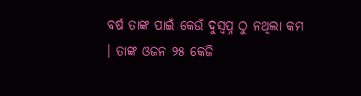ବର୍ଷ ତାଙ୍କ ପାଇଁ କେଉଁ ଦୁସ୍ବପ୍ନ ଠୁ ନଥିଲା କମ । ତାଙ୍କ ଓଜନ ୨୫ କେଜି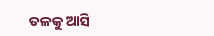ତଳକୁ ଆସି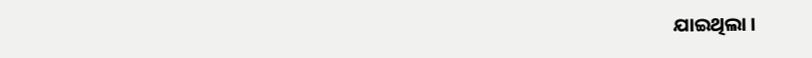ଯାଇଥିଲା ।